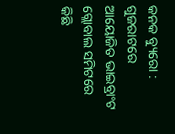କନକ ବ୍ୟୁରୋ : ଗୁଜରାଟରେ ଆୟୋଜିତ ଭାଇବ୍ରାଂଟ ଗ୍ଲୋବାଲ ସମିଟରେ କିଛି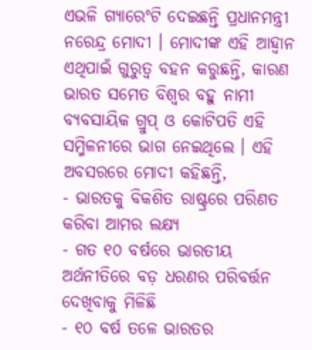ଏଭଳି ଗ୍ୟାରେଂଟି ଦେଇଛନ୍ତି ପ୍ରଧାନମନ୍ତ୍ରୀ ନରେନ୍ଦ୍ର ମୋଦୀ । ମୋଦୀଙ୍କ ଏହି ଆହ୍ୱାନ ଏଥିପାଇଁ ଗୁରୁତ୍ୱ ବହନ କରୁଛନ୍ତି, କାରଣ ଭାରତ ସମେତ ବିଶ୍ୱର ବହୁ ନାମୀ ବ୍ୟବସାୟିକ ଗ୍ରୁପ୍ ଓ କୋଟିପତି ଏହି ସମ୍ମିଳନୀରେ ଭାଗ ନେଇଥିଲେ । ଏହି ଅବସରରେ ମୋଦୀ କହିଛନ୍ତି,
- ଭାରତକୁ ବିକଶିତ ରାଷ୍ଟ୍ରରେ ପରିଣତ କରିବା ଆମର ଲକ୍ଷ୍ୟ
- ଗତ ୧୦ ବର୍ଷରେ ଭାରତୀୟ ଅର୍ଥନୀତିରେ ବଡ଼ ଧରଣର ପରିବର୍ତ୍ତନ ଦେଖିବାକୁ ମିଳିଛି
- ୧୦ ବର୍ଷ ତଳେ ଭାରତର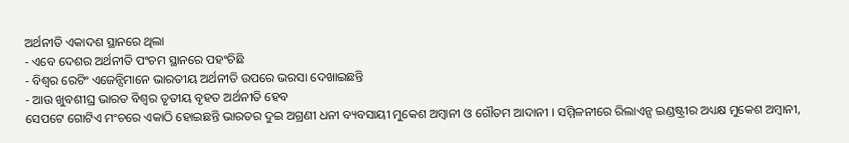ଅର୍ଥନୀତି ଏକାଦଶ ସ୍ଥାନରେ ଥିଲା
- ଏବେ ଦେଶର ଅର୍ଥନୀତି ପଂଚମ ସ୍ଥାନରେ ପହଂଚିଛି
- ବିଶ୍ୱର ରେଟିଂ ଏଜେନ୍ସିମାନେ ଭାରତୀୟ ଅର୍ଥନୀତି ଉପରେ ଭରସା ଦେଖାଇଛନ୍ତି
- ଆଉ ଖୁବଶୀଘ୍ର ଭାରତ ବିଶ୍ୱର ତୃତୀୟ ବୃହତ ଅର୍ଥନୀତି ହେବ
ସେପଟେ ଗୋଟିଏ ମଂଚରେ ଏକାଠି ହୋଇଛନ୍ତି ଭାରତର ଦୁଇ ଅଗ୍ରଣୀ ଧନୀ ବ୍ୟବସାୟୀ ମୁକେଶ ଅମ୍ବାନୀ ଓ ଗୌତମ ଆଦାନୀ । ସମ୍ମିଳନୀରେ ରିଲାଏନ୍ସ ଇଣ୍ଡଷ୍ଟ୍ରୀର ଅଧ୍ୟକ୍ଷ ମୁକେଶ ଅମ୍ବାନୀ,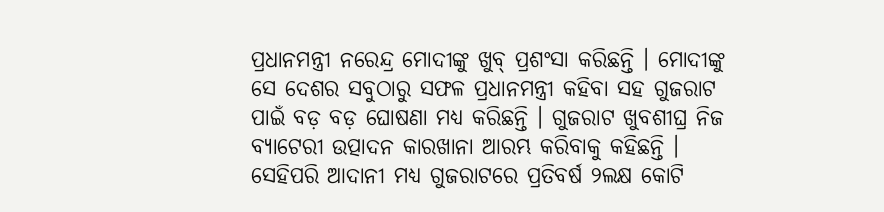ପ୍ରଧାନମନ୍ତ୍ରୀ ନରେନ୍ଦ୍ର ମୋଦୀଙ୍କୁ ଖୁବ୍ ପ୍ରଶଂସା କରିଛନ୍ତି । ମୋଦୀଙ୍କୁ ସେ ଦେଶର ସବୁଠାରୁ ସଫଳ ପ୍ରଧାନମନ୍ତ୍ରୀ କହିବା ସହ ଗୁଜରାଟ ପାଇଁ ବଡ଼ ବଡ଼ ଘୋଷଣା ମଧ୍ୟ କରିଛନ୍ତି । ଗୁଜରାଟ ଖୁବଶୀଘ୍ର ନିଜ ବ୍ୟାଟେରୀ ଉତ୍ପାଦନ କାରଖାନା ଆରମ୍ଭ କରିବାକୁ କହିଛନ୍ତି । ସେହିପରି ଆଦାନୀ ମଧ୍ୟ ଗୁଜରାଟରେ ପ୍ରତିବର୍ଷ ୨ଲକ୍ଷ କୋଟି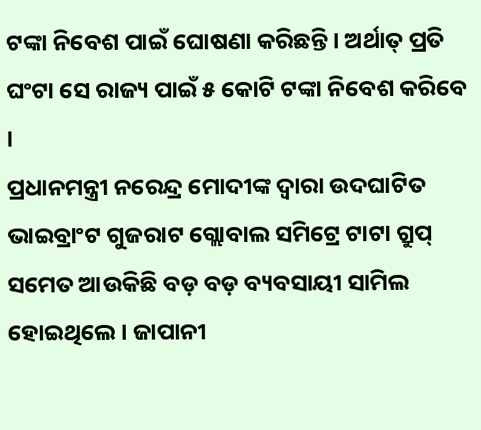ଟଙ୍କା ନିବେଶ ପାଇଁ ଘୋଷଣା କରିଛନ୍ତି । ଅର୍ଥାତ୍ ପ୍ରତି ଘଂଟା ସେ ରାଜ୍ୟ ପାଇଁ ୫ କୋଟି ଟଙ୍କା ନିବେଶ କରିବେ ।
ପ୍ରଧାନମନ୍ତ୍ରୀ ନରେନ୍ଦ୍ର ମୋଦୀଙ୍କ ଦ୍ୱାରା ଉଦଘାଟିତ ଭାଇବ୍ରାଂଟ ଗୁଜରାଟ ଗ୍ଲୋବାଲ ସମିଟ୍ରେ ଟାଟା ଗ୍ରୁପ୍ ସମେତ ଆଉକିଛି ବଡ଼ ବଡ଼ ବ୍ୟବସାୟୀ ସାମିଲ ହୋଇଥିଲେ । ଜାପାନୀ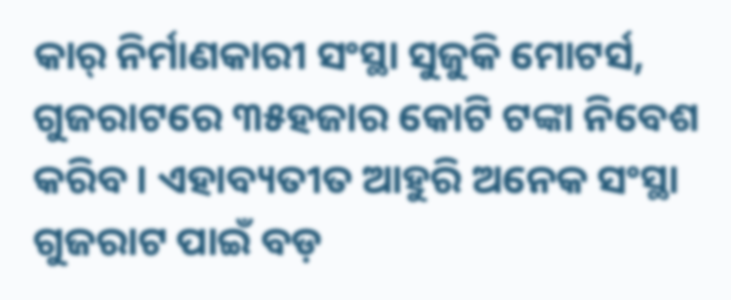କାର୍ ନିର୍ମାଣକାରୀ ସଂସ୍ଥା ସୁଜୁକି ମୋଟର୍ସ, ଗୁଜରାଟରେ ୩୫ହଜାର କୋଟି ଟଙ୍କା ନିବେଶ କରିବ । ଏହାବ୍ୟତୀତ ଆହୁରି ଅନେକ ସଂସ୍ଥା ଗୁଜରାଟ ପାଇଁ ବଡ଼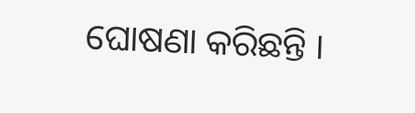ଘୋଷଣା କରିଛନ୍ତି ।